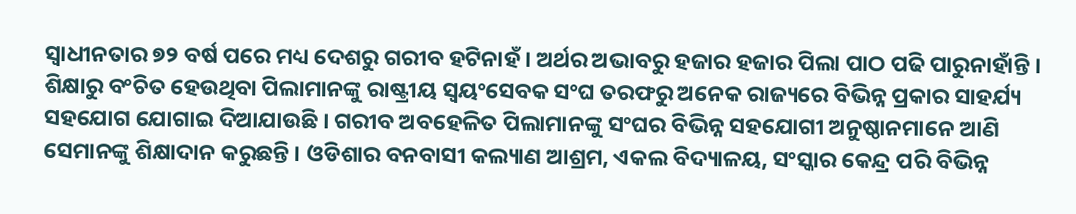ସ୍ୱାଧୀନତାର ୭୨ ବର୍ଷ ପରେ ମଧ୍ୟ ଦେଶରୁ ଗରୀବ ହଟିନାହଁ । ଅର୍ଥର ଅଭାବରୁ ହଜାର ହଜାର ପିଲା ପାଠ ପଢି ପାରୁନାହାଁନ୍ତି । ଶିକ୍ଷାରୁ ବଂଚିତ ହେଉଥିବା ପିଲାମାନଙ୍କୁ ରାଷ୍ଟ୍ରୀୟ ସ୍ୱୟଂସେବକ ସଂଘ ତରଫରୁ ଅନେକ ରାଜ୍ୟରେ ବିଭିନ୍ନ ପ୍ରକାର ସାହର୍ଯ୍ୟ ସହଯୋଗ ଯୋଗାଇ ଦିଆଯାଉଛି । ଗରୀବ ଅବହେଳିତ ପିଲାମାନଙ୍କୁ ସଂଘର ବିଭିନ୍ନ ସହଯୋଗୀ ଅନୁଷ୍ଠାନମାନେ ଆଣି ସେମାନଙ୍କୁ ଶିକ୍ଷାଦାନ କରୁଛନ୍ତି । ଓଡିଶାର ବନବାସୀ କଲ୍ୟାଣ ଆଶ୍ରମ, ଏକଲ ବିଦ୍ୟାଳୟ, ସଂସ୍କାର କେନ୍ଦ୍ର ପରି ବିଭିନ୍ନ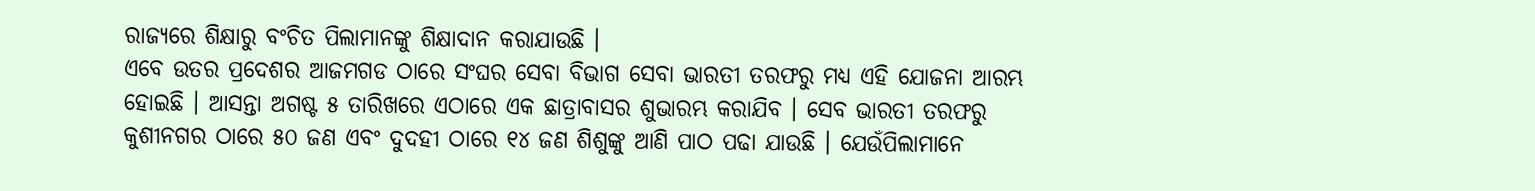ରାଜ୍ୟରେ ଶିକ୍ଷାରୁ ବଂଚିତ ପିଲାମାନଙ୍କୁ ଶିକ୍ଷାଦାନ କରାଯାଉଛି ।
ଏବେ ଉତର ପ୍ରଦେଶର ଆଜମଗଡ ଠାରେ ସଂଘର ସେବା ବିଭାଗ ସେବା ଭାରତୀ ତରଫରୁ ମଧ୍ୟ ଏହି ଯୋଜନା ଆରମ୍ଭ ହୋଇଛି । ଆସନ୍ତା ଅଗଷ୍ଟ ୫ ତାରିଖରେ ଏଠାରେ ଏକ ଛାତ୍ରାବାସର ଶୁଭାରମ୍ଭ କରାଯିବ । ସେବ ଭାରତୀ ତରଫରୁ କୁଶୀନଗର ଠାରେ ୫୦ ଜଣ ଏବଂ ଦୁଦହୀ ଠାରେ ୧୪ ଜଣ ଶିଶୁଙ୍କୁ ଆଣି ପାଠ ପଢା ଯାଉଛି । ଯେଉଁପିଲାମାନେ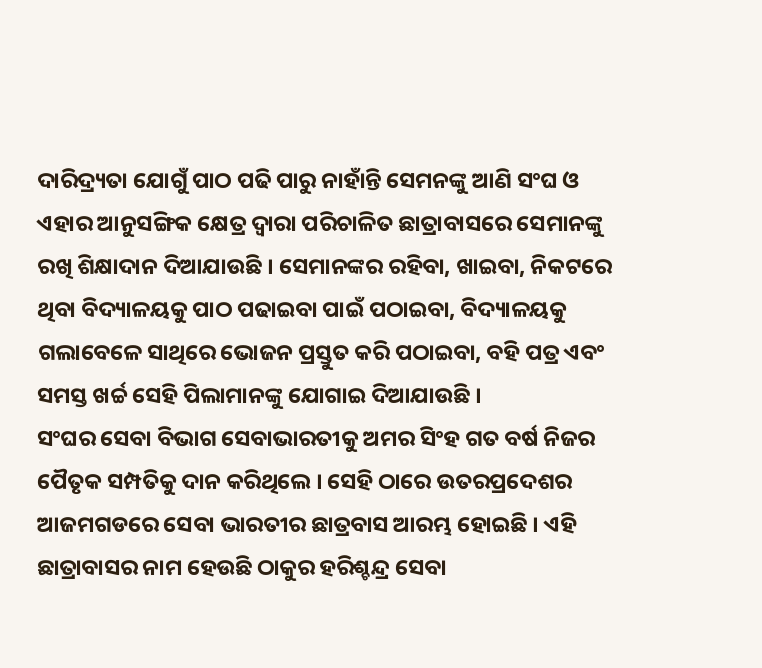ଦାରିଦ୍ର୍ୟତା ଯୋଗୁଁ ପାଠ ପଢି ପାରୁ ନାହାଁନ୍ତି ସେମନଙ୍କୁ ଆଣି ସଂଘ ଓ ଏହାର ଆନୁସଙ୍ଗିକ କ୍ଷେତ୍ର ଦ୍ୱାରା ପରିଚାଳିତ ଛାତ୍ରାବାସରେ ସେମାନଙ୍କୁ ରଖି ଶିକ୍ଷାଦାନ ଦିଆଯାଉଛି । ସେମାନଙ୍କର ରହିବା, ଖାଇବା, ନିକଟରେ ଥିବା ବିଦ୍ୟାଳୟକୁ ପାଠ ପଢାଇବା ପାଇଁ ପଠାଇବା, ବିଦ୍ୟାଳୟକୁ ଗଲାବେଳେ ସାଥିରେ ଭୋଜନ ପ୍ରସ୍ତୁତ କରି ପଠାଇବା, ବହି ପତ୍ର ଏବଂ ସମସ୍ତ ଖର୍ଚ୍ଚ ସେହି ପିଲାମାନଙ୍କୁ ଯୋଗାଇ ଦିଆଯାଉଛି ।
ସଂଘର ସେବା ବିଭାଗ ସେବାଭାରତୀକୁ ଅମର ସିଂହ ଗତ ବର୍ଷ ନିଜର ପୈତୃକ ସମ୍ପତିକୁ ଦାନ କରିଥିଲେ । ସେହି ଠାରେ ଉତରପ୍ରଦେଶର ଆଜମଗଡରେ ସେବା ଭାରତୀର ଛାତ୍ରବାସ ଆରମ୍ଭ ହୋଇଛି । ଏହି ଛାତ୍ରାବାସର ନାମ ହେଉଛି ଠାକୁର ହରିଶ୍ଚନ୍ଦ୍ର ସେବା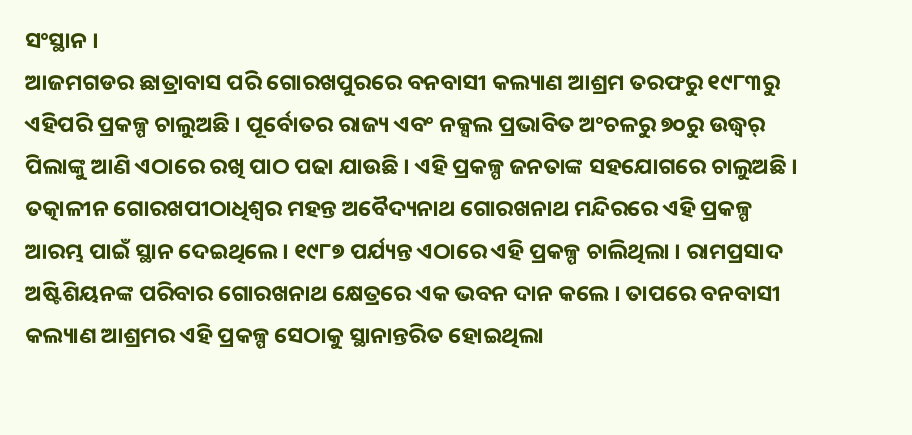ସଂସ୍ଥାନ ।
ଆଜମଗଡର ଛାତ୍ରାବାସ ପରି ଗୋରଖପୁରରେ ବନବାସୀ କଲ୍ୟାଣ ଆଶ୍ରମ ତରଫରୁ ୧୯୮୩ରୁ ଏହିପରି ପ୍ରକଳ୍ପ ଚାଲୁଅଛି । ପୂର୍ବୋତର ରାଜ୍ୟ ଏବଂ ନକ୍ସଲ ପ୍ରଭାବିତ ଅଂଚଳରୁ ୭୦ରୁ ଉଦ୍ଧ୍ୱର୍ ପିଲାଙ୍କୁ ଆଣି ଏଠାରେ ରଖି ପାଠ ପଢା ଯାଉଛି । ଏହି ପ୍ରକଳ୍ପ ଜନତାଙ୍କ ସହଯୋଗରେ ଚାଲୁଅଛି । ତତ୍କାଳୀନ ଗୋରଖପୀଠାଧିଶ୍ୱର ମହନ୍ତ ଅବୈଦ୍ୟନାଥ ଗୋରଖନାଥ ମନ୍ଦିରରେ ଏହି ପ୍ରକଳ୍ପ ଆରମ୍ଭ ପାଇଁ ସ୍ଥାନ ଦେଇଥିଲେ । ୧୯୮୭ ପର୍ଯ୍ୟନ୍ତ ଏଠାରେ ଏହି ପ୍ରକଳ୍ପ ଚାଲିଥିଲା । ରାମପ୍ରସାଦ ଅଷ୍ଟିଶିୟନଙ୍କ ପରିବାର ଗୋରଖନାଥ କ୍ଷେତ୍ରରେ ଏକ ଭବନ ଦାନ କଲେ । ତାପରେ ବନବାସୀ କଲ୍ୟାଣ ଆଶ୍ରମର ଏହି ପ୍ରକଳ୍ପ ସେଠାକୁ ସ୍ଥାନାନ୍ତରିତ ହୋଇଥିଲା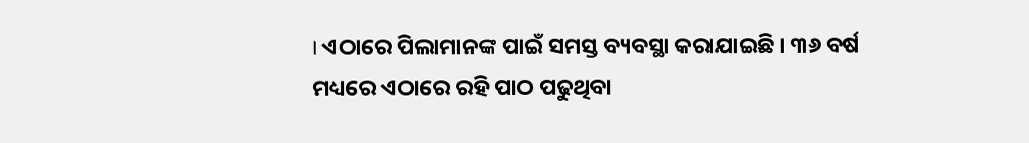। ଏଠାରେ ପିଲାମାନଙ୍କ ପାଇଁ ସମସ୍ତ ବ୍ୟବସ୍ଥା କରାଯାଇଛି । ୩୬ ବର୍ଷ ମଧ୍ୟରେ ଏଠାରେ ରହି ପାଠ ପଢୁଥିବା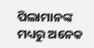ପିଲାମାନଙ୍କ ମଧ୍ୟରୁ ଅନେକ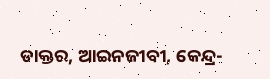ଡାକ୍ତର, ଆଇନଜୀବୀ, କେନ୍ଦ୍ର-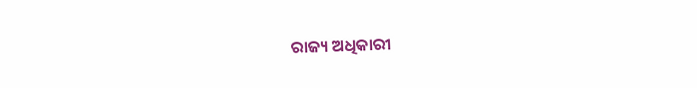ରାଜ୍ୟ ଅଧିକାରୀ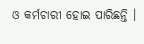ଓ କର୍ମଚାରୀ ହୋଇ ପାରିଛନ୍ତି ।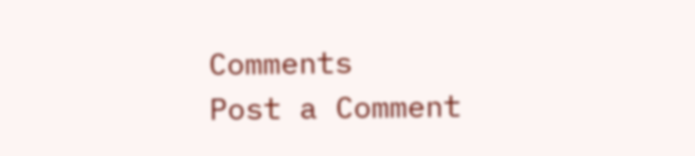Comments
Post a Comment